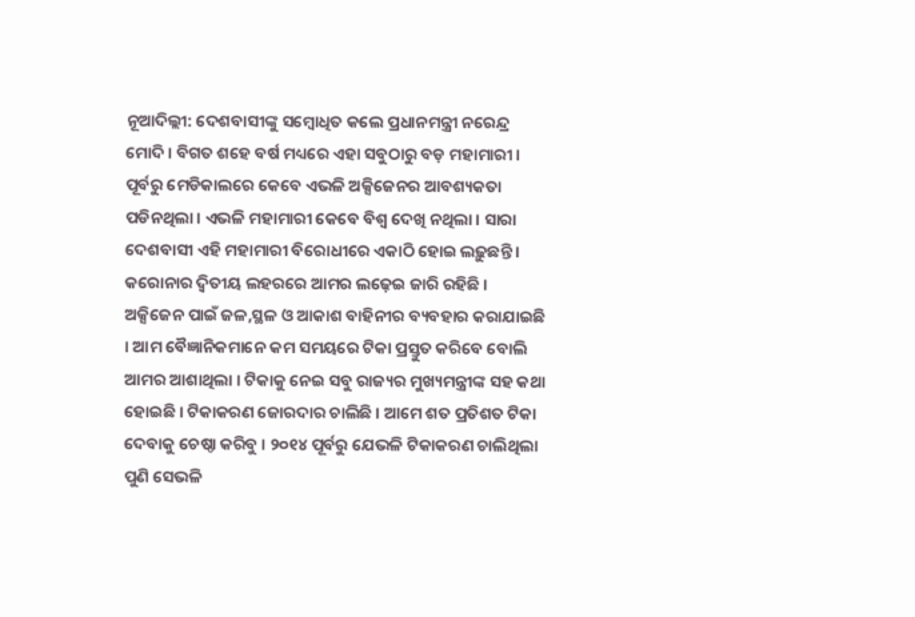ନୂଆଦିଲ୍ଲୀ: ଦେଶବାସୀଙ୍କୁ ସମ୍ବୋଧିତ କଲେ ପ୍ରଧାନମନ୍ତ୍ରୀ ନରେନ୍ଦ୍ର ମୋଦି । ବିଗତ ଶହେ ବର୍ଷ ମଧ୍ୟରେ ଏହା ସବୁଠାରୁ ବଡ଼ ମହାମାରୀ । ପୂର୍ବରୁ ମେଡିକାଲରେ କେବେ ଏଭଳି ଅକ୍ସିଜେନର ଆବଶ୍ୟକତା ପଡିନଥିଲା । ଏଭଳି ମହାମାରୀ କେବେ ବିଶ୍ୱ ଦେଖି ନଥିଲା । ସାରା ଦେଶବାସୀ ଏହି ମହାମାରୀ ବିରୋଧୀରେ ଏକାଠି ହୋଇ ଲଢ଼ୁଛନ୍ତି । କରୋନାର ଦ୍ୱିତୀୟ ଲହରରେ ଆମର ଲଢ଼େଇ ଜାରି ରହିଛି । ଅକ୍ସିଜେନ ପାଇଁ ଜଳ,ସ୍ଥଳ ଓ ଆକାଶ ବାହିନୀର ବ୍ୟବହାର କରାଯାଇଛି । ଆମ ବୈଜ୍ଞାନିକମାନେ କମ ସମୟରେ ଟିକା ପ୍ରସ୍ତୁତ କରିବେ ବୋଲି ଆମର ଆଶାଥିଲା । ଟିକାକୁ ନେଇ ସବୁ ରାଜ୍ୟର ମୁଖ୍ୟମନ୍ତ୍ରୀଙ୍କ ସହ କଥା ହୋଇଛି । ଟିକାକରଣ ଜୋରଦାର ଚାଲିଛି । ଆମେ ଶତ ପ୍ରତିଶତ ଟିକା ଦେବାକୁ ଚେଷ୍ଠା କରିବୁ । ୨୦୧୪ ପୂର୍ବରୁ ଯେଭଳି ଟିକାକରଣ ଚାଲିଥିଲା ପୁଣି ସେଭଳି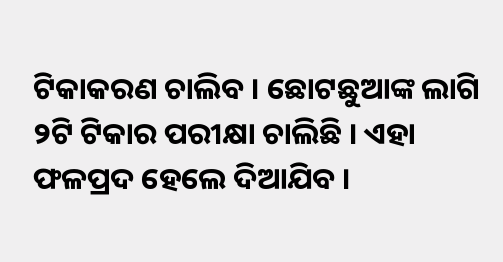ଟିକାକରଣ ଚାଲିବ । ଛୋଟଛୁଆଙ୍କ ଲାଗି ୨ଟି ଟିକାର ପରୀକ୍ଷା ଚାଲିଛି । ଏହା ଫଳପ୍ରଦ ହେଲେ ଦିଆଯିବ ।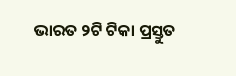ଭାରତ ୨ଟି ଟିକା ପ୍ରସ୍ତୁତ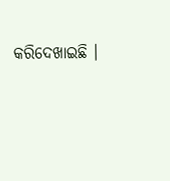କରିଦେଖାଇଛି ।